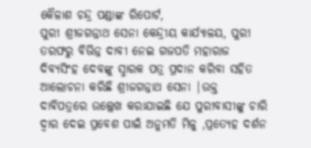କୈଳାଶ ଚନ୍ଦ୍ର ପଣ୍ଡାଙ୍କ ରିପୋର୍ଟ,
ପୁରୀ ଶ୍ରୀଜଗନ୍ନାଥ ସେନା କେନ୍ଦ୍ରୀୟ କାର୍ଯ୍ୟାଳୟ, ପୁରୀ ତରଫରୁ ବିଭିନ୍ନ ଦାବୀ ନେଇ ଗଜପତି ମହାରାଜ ଦିବ୍ୟସିଂହ ଦେବଙ୍କୁ ସ୍ମାରକ ପତ୍ର ପ୍ରଦାନ କରିବା ସହିତ ଆଲୋଚନା କରିଛି ଶ୍ରୀଜଗନ୍ନାଥ ସେନା |ଉକ୍ତ ଦାବିପତ୍ରରେ ଉଲ୍ଲେଖ କରାଯାଇଛି ଯେ ପୁରୀବାସୀଙ୍କୁ ଚାରି ଦ୍ୱାର ଦେଇ ପ୍ରବେଶ ପାଇଁ ଅନୁମତି ମିଳୁ ,ପ୍ରତ୍ୟେହ ଦର୍ଶନ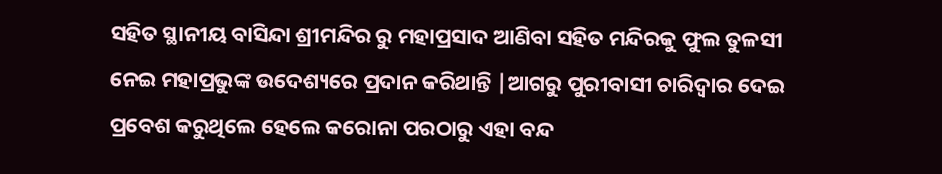ସହିତ ସ୍ଥାନୀୟ ବାସିନ୍ଦା ଶ୍ରୀମନ୍ଦିର ରୁ ମହାପ୍ରସାଦ ଆଣିବା ସହିତ ମନ୍ଦିରକୁ ଫୁଲ ତୁଳସୀ ନେଇ ମହାପ୍ରଭୁଙ୍କ ଉଦେଶ୍ୟରେ ପ୍ରଦାନ କରିଥାନ୍ତି |ଆଗରୁ ପୁରୀବାସୀ ଚାରିଦ୍ୱାର ଦେଇ ପ୍ରବେଶ କରୁଥିଲେ ହେଲେ କରୋନା ପରଠାରୁ ଏହା ବନ୍ଦ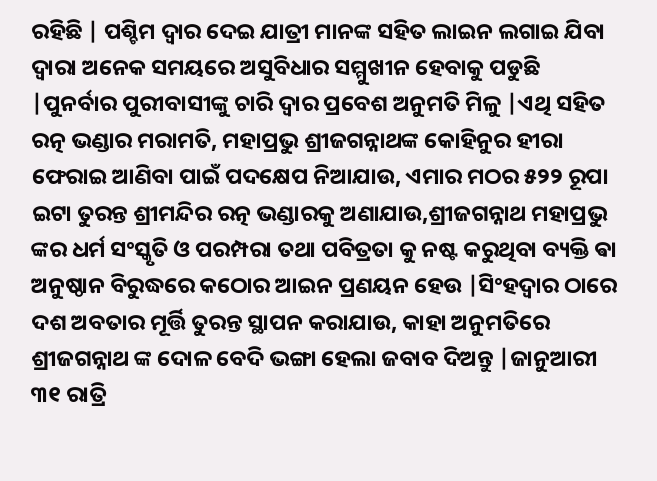ରହିଛି | ପଶ୍ଚିମ ଦ୍ୱାର ଦେଇ ଯାତ୍ରୀ ମାନଙ୍କ ସହିତ ଲାଇନ ଲଗାଇ ଯିବା ଦ୍ୱାରା ଅନେକ ସମୟରେ ଅସୁବିଧାର ସମ୍ମୁଖୀନ ହେବାକୁ ପଡୁଛି |ପୁନର୍ବାର ପୁରୀବାସୀଙ୍କୁ ଚାରି ଦ୍ୱାର ପ୍ରବେଶ ଅନୁମତି ମିଳୁ |ଏଥି ସହିତ ରତ୍ନ ଭଣ୍ଡାର ମରାମତି, ମହାପ୍ରଭୁ ଶ୍ରୀଜଗନ୍ନାଥଙ୍କ କୋହିନୁର ହୀରା ଫେରାଇ ଆଣିବା ପାଇଁ ପଦକ୍ଷେପ ନିଆଯାଉ, ଏମାର ମଠର ୫୨୨ ରୂପା ଇଟା ତୁରନ୍ତ ଶ୍ରୀମନ୍ଦିର ରତ୍ନ ଭଣ୍ଡାରକୁ ଅଣାଯାଉ,ଶ୍ରୀଜଗନ୍ନାଥ ମହାପ୍ରଭୁ ଙ୍କର ଧର୍ମ ସଂସ୍କୃତି ଓ ପରମ୍ପରା ତଥା ପବିତ୍ରତା କୁ ନଷ୍ଟ କରୁଥିବା ବ୍ୟକ୍ତି ଵା ଅନୁଷ୍ଠାନ ବିରୁଦ୍ଧରେ କଠୋର ଆଇନ ପ୍ରଣୟନ ହେଉ |ସିଂହଦ୍ୱାର ଠାରେ ଦଶ ଅବତାର ମୂର୍ତ୍ତି ତୁରନ୍ତ ସ୍ଥାପନ କରାଯାଉ, କାହା ଅନୁମତିରେ ଶ୍ରୀଜଗନ୍ନାଥ ଙ୍କ ଦୋଳ ବେଦି ଭଙ୍ଗା ହେଲା ଜବାବ ଦିଅନ୍ତୁ |ଜାନୁଆରୀ ୩୧ ରାତ୍ରି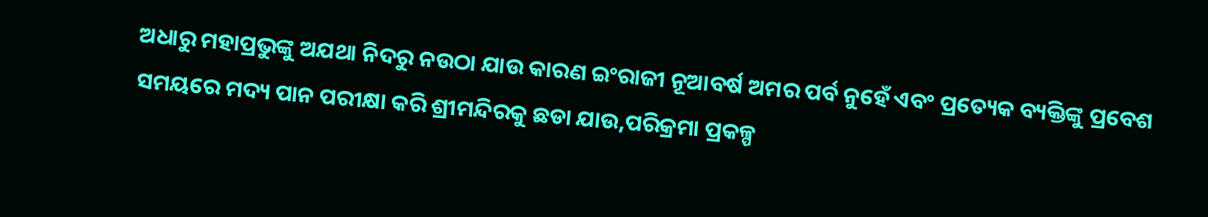ଅଧାରୁ ମହାପ୍ରଭୁଙ୍କୁ ଅଯଥା ନିଦରୁ ନଉଠା ଯାଉ କାରଣ ଇଂରାଜୀ ନୂଆବର୍ଷ ଅମର ପର୍ବ ନୁହେଁ ଏବଂ ପ୍ରତ୍ୟେକ ବ୍ୟକ୍ତିଙ୍କୁ ପ୍ରବେଶ ସମୟରେ ମଦ୍ୟ ପାନ ପରୀକ୍ଷା କରି ଶ୍ରୀମନ୍ଦିରକୁ ଛଡା ଯାଉ,ପରିକ୍ରମା ପ୍ରକଳ୍ପ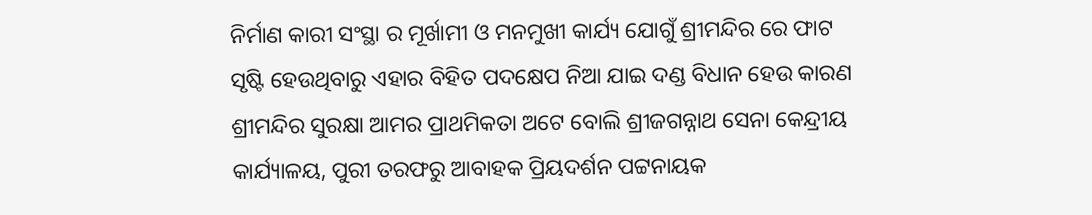ନିର୍ମାଣ କାରୀ ସଂସ୍ଥା ର ମୂର୍ଖାମୀ ଓ ମନମୁଖୀ କାର୍ଯ୍ୟ ଯୋଗୁଁ ଶ୍ରୀମନ୍ଦିର ରେ ଫାଟ ସୃଷ୍ଟି ହେଉଥିବାରୁ ଏହାର ବିହିତ ପଦକ୍ଷେପ ନିଆ ଯାଇ ଦଣ୍ଡ ବିଧାନ ହେଉ କାରଣ ଶ୍ରୀମନ୍ଦିର ସୁରକ୍ଷା ଆମର ପ୍ରାଥମିକତା ଅଟେ ବୋଲି ଶ୍ରୀଜଗନ୍ନାଥ ସେନା କେନ୍ଦ୍ରୀୟ କାର୍ଯ୍ୟାଳୟ, ପୁରୀ ତରଫରୁ ଆବାହକ ପ୍ରିୟଦର୍ଶନ ପଟ୍ଟନାୟକ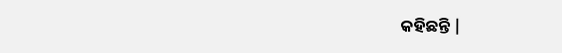କହିଛନ୍ତି |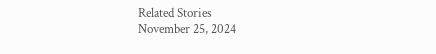Related Stories
November 25, 2024